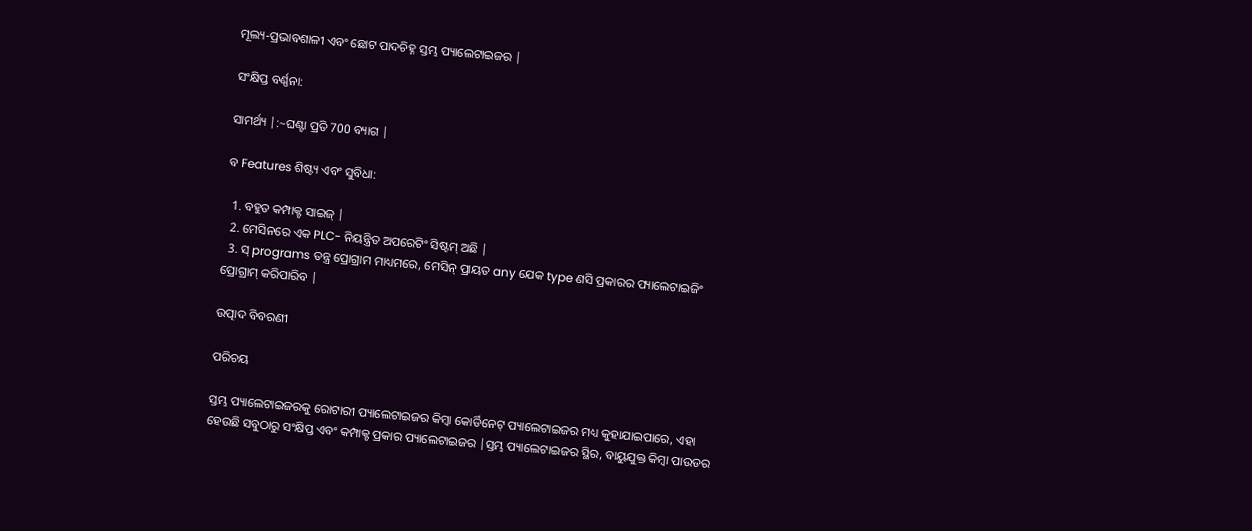ମୂଲ୍ୟ-ପ୍ରଭାବଶାଳୀ ଏବଂ ଛୋଟ ପାଦଚିହ୍ନ ସ୍ତମ୍ଭ ପ୍ୟାଲେଟାଇଜର |

ସଂକ୍ଷିପ୍ତ ବର୍ଣ୍ଣନା:

ସାମର୍ଥ୍ୟ |:~ଘଣ୍ଟା ପ୍ରତି 700 ବ୍ୟାଗ |

ବ Features ଶିଷ୍ଟ୍ୟ ଏବଂ ସୁବିଧା:

  1. ବହୁତ କମ୍ପାକ୍ଟ ସାଇଜ୍ |
  2. ମେସିନରେ ଏକ PLC- ନିୟନ୍ତ୍ରିତ ଅପରେଟିଂ ସିଷ୍ଟମ୍ ଅଛି |
  3. ସ୍ programs ତନ୍ତ୍ର ପ୍ରୋଗ୍ରାମ ମାଧ୍ୟମରେ, ମେସିନ୍ ପ୍ରାୟତ any ଯେକ type ଣସି ପ୍ରକାରର ପ୍ୟାଲେଟାଇଜିଂ ପ୍ରୋଗ୍ରାମ୍ କରିପାରିବ |

ଉତ୍ପାଦ ବିବରଣୀ

ପରିଚୟ

ସ୍ତମ୍ଭ ପ୍ୟାଲେଟାଇଜରକୁ ରୋଟାରୀ ପ୍ୟାଲେଟାଇଜର କିମ୍ବା କୋର୍ଡିନେଟ୍ ପ୍ୟାଲେଟାଇଜର ମଧ୍ୟ କୁହାଯାଇପାରେ, ଏହା ହେଉଛି ସବୁଠାରୁ ସଂକ୍ଷିପ୍ତ ଏବଂ କମ୍ପାକ୍ଟ ପ୍ରକାର ପ୍ୟାଲେଟାଇଜର |ସ୍ତମ୍ଭ ପ୍ୟାଲେଟାଇଜର ସ୍ଥିର, ବାୟୁଯୁକ୍ତ କିମ୍ବା ପାଉଡର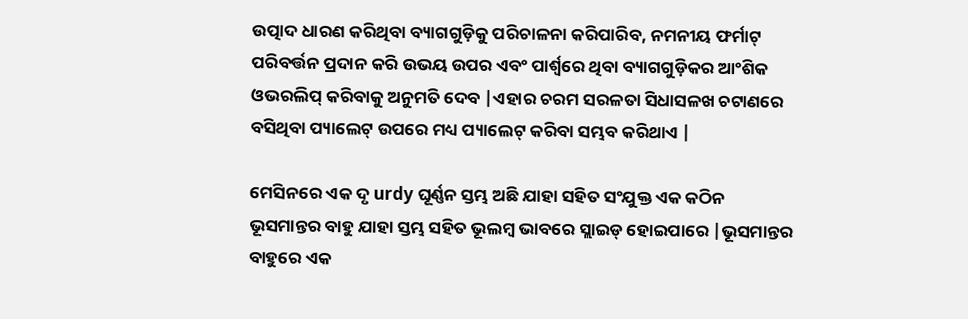ଉତ୍ପାଦ ଧାରଣ କରିଥିବା ବ୍ୟାଗଗୁଡ଼ିକୁ ପରିଚାଳନା କରିପାରିବ, ନମନୀୟ ଫର୍ମାଟ୍ ପରିବର୍ତ୍ତନ ପ୍ରଦାନ କରି ଉଭୟ ଉପର ଏବଂ ପାର୍ଶ୍ୱରେ ଥିବା ବ୍ୟାଗଗୁଡ଼ିକର ଆଂଶିକ ଓଭରଲିପ୍ କରିବାକୁ ଅନୁମତି ଦେବ |ଏହାର ଚରମ ସରଳତା ସିଧାସଳଖ ଚଟାଣରେ ବସିଥିବା ପ୍ୟାଲେଟ୍ ଉପରେ ମଧ୍ୟ ପ୍ୟାଲେଟ୍ କରିବା ସମ୍ଭବ କରିଥାଏ |

ମେସିନରେ ଏକ ଦୃ urdy ଘୂର୍ଣ୍ଣନ ସ୍ତମ୍ଭ ଅଛି ଯାହା ସହିତ ସଂଯୁକ୍ତ ଏକ କଠିନ ଭୂସମାନ୍ତର ବାହୁ ଯାହା ସ୍ତମ୍ଭ ସହିତ ଭୂଲମ୍ବ ଭାବରେ ସ୍ଲାଇଡ୍ ହୋଇପାରେ |ଭୂସମାନ୍ତର ବାହୁରେ ଏକ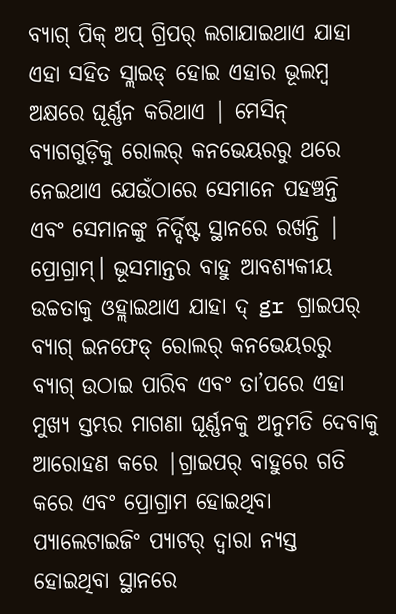ବ୍ୟାଗ୍ ପିକ୍ ଅପ୍ ଗ୍ରିପର୍ ଲଗାଯାଇଥାଏ ଯାହା ଏହା ସହିତ ସ୍ଲାଇଡ୍ ହୋଇ ଏହାର ଭୂଲମ୍ବ ଅକ୍ଷରେ ଘୂର୍ଣ୍ଣନ କରିଥାଏ | ମେସିନ୍ ବ୍ୟାଗଗୁଡ଼ିକୁ ରୋଲର୍ କନଭେୟରରୁ ଥରେ ନେଇଥାଏ ଯେଉଁଠାରେ ସେମାନେ ପହଞ୍ଚନ୍ତି ଏବଂ ସେମାନଙ୍କୁ ନିର୍ଦ୍ଦିଷ୍ଟ ସ୍ଥାନରେ ରଖନ୍ତି | ପ୍ରୋଗ୍ରାମ୍। ଭୂସମାନ୍ତର ବାହୁ ଆବଶ୍ୟକୀୟ ଉଚ୍ଚତାକୁ ଓହ୍ଲାଇଥାଏ ଯାହା ଦ୍ gr ଗ୍ରାଇପର୍ ବ୍ୟାଗ୍ ଇନଫେଡ୍ ରୋଲର୍ କନଭେୟରରୁ ବ୍ୟାଗ୍ ଉଠାଇ ପାରିବ ଏବଂ ତା’ପରେ ଏହା ମୁଖ୍ୟ ସ୍ତମ୍ଭର ମାଗଣା ଘୂର୍ଣ୍ଣନକୁ ଅନୁମତି ଦେବାକୁ ଆରୋହଣ କରେ |ଗ୍ରାଇପର୍ ବାହୁରେ ଗତି କରେ ଏବଂ ପ୍ରୋଗ୍ରାମ ହୋଇଥିବା ପ୍ୟାଲେଟାଇଜିଂ ପ୍ୟାଟର୍ ଦ୍ୱାରା ନ୍ୟସ୍ତ ହୋଇଥିବା ସ୍ଥାନରେ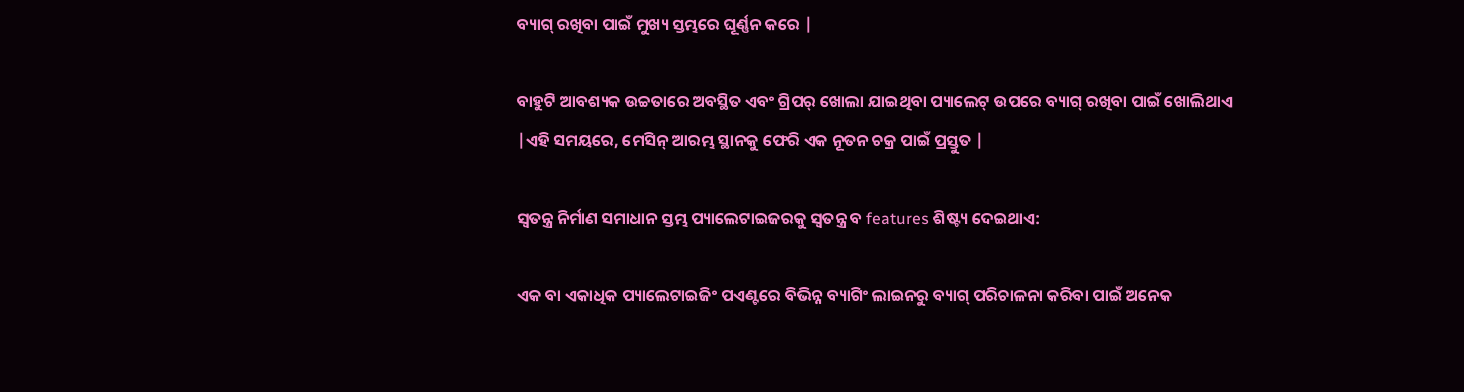ବ୍ୟାଗ୍ ରଖିବା ପାଇଁ ମୁଖ୍ୟ ସ୍ତମ୍ଭରେ ଘୂର୍ଣ୍ଣନ କରେ |

ବାହୁଟି ଆବଶ୍ୟକ ଉଚ୍ଚତାରେ ଅବସ୍ଥିତ ଏବଂ ଗ୍ରିପର୍ ଖୋଲା ଯାଇଥିବା ପ୍ୟାଲେଟ୍ ଉପରେ ବ୍ୟାଗ୍ ରଖିବା ପାଇଁ ଖୋଲିଥାଏ |ଏହି ସମୟରେ, ମେସିନ୍ ଆରମ୍ଭ ସ୍ଥାନକୁ ଫେରି ଏକ ନୂତନ ଚକ୍ର ପାଇଁ ପ୍ରସ୍ତୁତ |

ସ୍ୱତନ୍ତ୍ର ନିର୍ମାଣ ସମାଧାନ ସ୍ତମ୍ଭ ପ୍ୟାଲେଟାଇଜରକୁ ସ୍ୱତନ୍ତ୍ର ବ features ଶିଷ୍ଟ୍ୟ ଦେଇଥାଏ:

ଏକ ବା ଏକାଧିକ ପ୍ୟାଲେଟାଇଜିଂ ପଏଣ୍ଟରେ ବିଭିନ୍ନ ବ୍ୟାଗିଂ ଲାଇନରୁ ବ୍ୟାଗ୍ ପରିଚାଳନା କରିବା ପାଇଁ ଅନେକ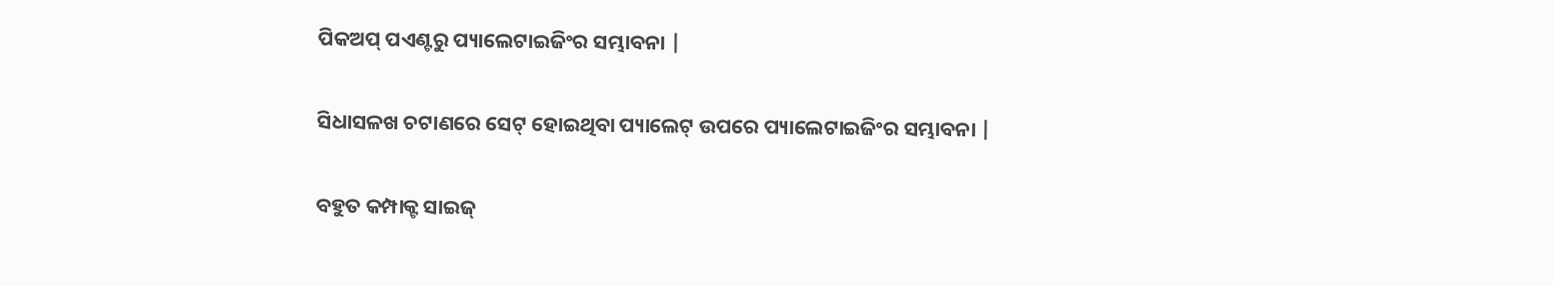ପିକଅପ୍ ପଏଣ୍ଟରୁ ପ୍ୟାଲେଟାଇଜିଂର ସମ୍ଭାବନା |

ସିଧାସଳଖ ଚଟାଣରେ ସେଟ୍ ହୋଇଥିବା ପ୍ୟାଲେଟ୍ ଉପରେ ପ୍ୟାଲେଟାଇଜିଂର ସମ୍ଭାବନା |

ବହୁତ କମ୍ପାକ୍ଟ ସାଇଜ୍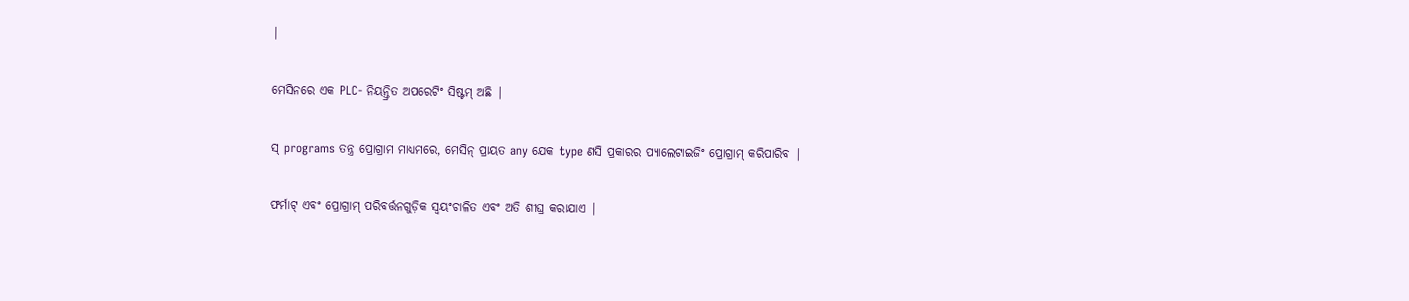|

ମେସିନରେ ଏକ PLC- ନିୟନ୍ତ୍ରିତ ଅପରେଟିଂ ସିଷ୍ଟମ୍ ଅଛି |

ସ୍ programs ତନ୍ତ୍ର ପ୍ରୋଗ୍ରାମ ମାଧ୍ୟମରେ, ମେସିନ୍ ପ୍ରାୟତ any ଯେକ type ଣସି ପ୍ରକାରର ପ୍ୟାଲେଟାଇଜିଂ ପ୍ରୋଗ୍ରାମ୍ କରିପାରିବ |

ଫର୍ମାଟ୍ ଏବଂ ପ୍ରୋଗ୍ରାମ୍ ପରିବର୍ତ୍ତନଗୁଡ଼ିକ ସ୍ୱୟଂଚାଳିତ ଏବଂ ଅତି ଶୀଘ୍ର କରାଯାଏ |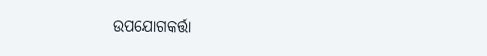ଉପଯୋଗକର୍ତ୍ତା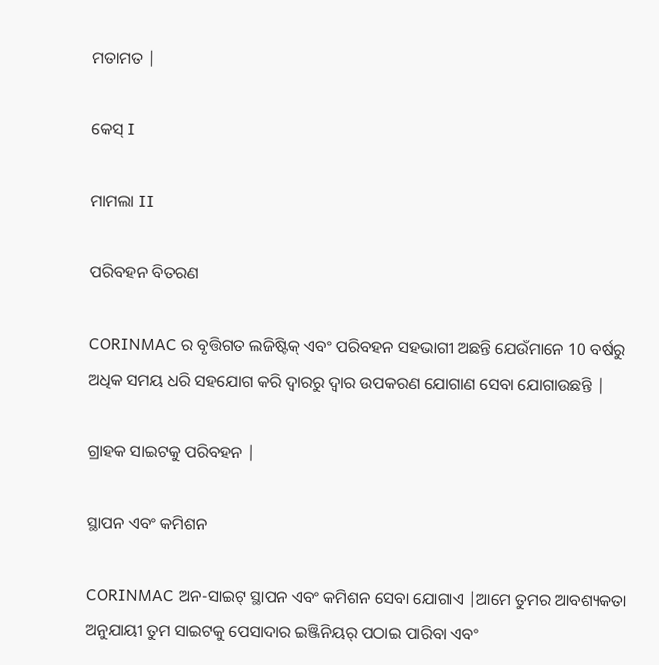ମତାମତ |

କେସ୍ I

ମାମଲା II

ପରିବହନ ବିତରଣ

CORINMAC ର ବୃତ୍ତିଗତ ଲଜିଷ୍ଟିକ୍ ଏବଂ ପରିବହନ ସହଭାଗୀ ଅଛନ୍ତି ଯେଉଁମାନେ 10 ବର୍ଷରୁ ଅଧିକ ସମୟ ଧରି ସହଯୋଗ କରି ଦ୍ୱାରରୁ ଦ୍ୱାର ଉପକରଣ ଯୋଗାଣ ସେବା ଯୋଗାଉଛନ୍ତି |

ଗ୍ରାହକ ସାଇଟକୁ ପରିବହନ |

ସ୍ଥାପନ ଏବଂ କମିଶନ

CORINMAC ଅନ-ସାଇଟ୍ ସ୍ଥାପନ ଏବଂ କମିଶନ ସେବା ଯୋଗାଏ |ଆମେ ତୁମର ଆବଶ୍ୟକତା ଅନୁଯାୟୀ ତୁମ ସାଇଟକୁ ପେସାଦାର ଇଞ୍ଜିନିୟର୍ ପଠାଇ ପାରିବା ଏବଂ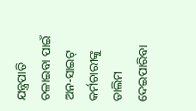ଯନ୍ତ୍ରପାତି ଚଳାଇବା ପାଇଁ ଅନ-ସାଇଟ୍ କର୍ମଚାରୀଙ୍କୁ ତାଲିମ ଦେଇପାରିବା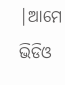|ଆମେ ଭିଡିଓ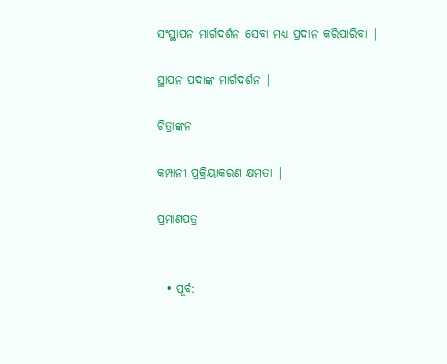ସଂସ୍ଥାପନ ମାର୍ଗଦର୍ଶନ ସେବା ମଧ୍ୟ ପ୍ରଦାନ କରିପାରିବା |

ସ୍ଥାପନ ପଦାଙ୍କ ମାର୍ଗଦର୍ଶନ |

ଚିତ୍ରାଙ୍କନ

କମ୍ପାନୀ ପ୍ରକ୍ରିୟାକରଣ କ୍ଷମତା |

ପ୍ରମାଣପତ୍ର


  • ପୂର୍ବ: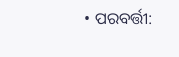• ପରବର୍ତ୍ତୀ: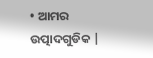• ଆମର ଉତ୍ପାଦଗୁଡିକ |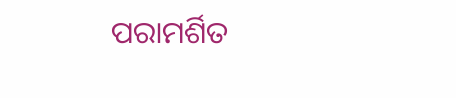ପରାମର୍ଶିତ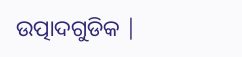ଉତ୍ପାଦଗୁଡିକ |